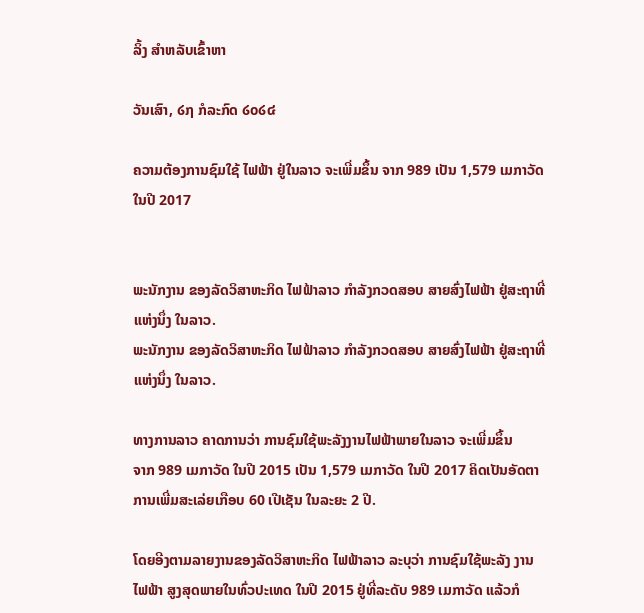ລິ້ງ ສຳຫລັບເຂົ້າຫາ

ວັນເສົາ, ໒໗ ກໍລະກົດ ໒໐໒໔

ຄວາມຕ້ອງການຊົມໃຊ້ ໄຟຟ້າ ຢູ່ໃນລາວ ຈະເພີ່ມຂຶ້ນ ຈາກ 989 ເປັນ 1,579 ເມກາວັດ ໃນປີ 2017


ພະນັກງານ ຂອງລັດວິສາຫະກິດ ໄຟຟ້າລາວ ກຳລັງກວດສອບ ສາຍສົ່ງໄຟຟ້າ ຢູ່ສະຖາທີ່ແຫ່ງນຶ່ງ ໃນລາວ.
ພະນັກງານ ຂອງລັດວິສາຫະກິດ ໄຟຟ້າລາວ ກຳລັງກວດສອບ ສາຍສົ່ງໄຟຟ້າ ຢູ່ສະຖາທີ່ແຫ່ງນຶ່ງ ໃນລາວ.

ທາງການລາວ ຄາດການວ່າ ການຊົມໃຊ້ພະລັງງານໄຟຟ້າພາຍໃນລາວ ຈະເພີ່ມຂຶ້ນ
ຈາກ 989 ເມກາວັດ ໃນປີ 2015 ເປັນ 1,579 ເມກາວັດ ໃນປີ 2017 ຄິດເປັນອັດຕາ ການເພີ່ມສະເລ່ຍເກືອບ 60 ເປີເຊັນ ໃນລະຍະ 2 ປີ.

ໂດຍອີງຕາມລາຍງານຂອງລັດວິສາຫະກິດ ໄຟຟ້າລາວ ລະບຸວ່າ ການຊົມໃຊ້ພະລັງ ງານໄຟຟ້າ ສູງສຸດພາຍໃນທົ່ວປະເທດ ໃນປີ 2015 ຢູ່ທີ່ລະດັບ 989 ເມກາວັດ ແລ້ວກໍ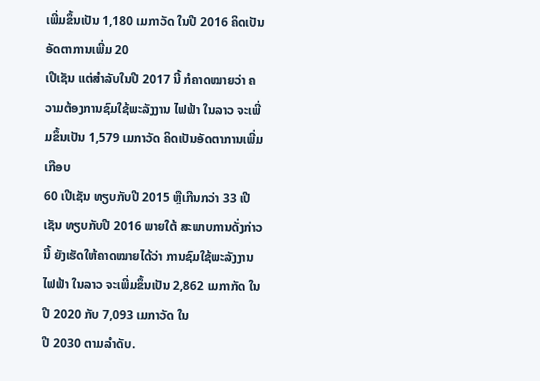ເພີ່ມຂຶ້ນເປັນ 1,180 ເມກາວັດ ໃນປີ 2016 ຄິດເປັນອັດຕາການເພີ່ມ 20
ເປີເຊັນ ແຕ່ສຳລັບໃນປີ 2017 ນີ້ ກໍຄາດໝາຍວ່າ ຄວາມຕ້ອງການຊົມໃຊ້ພະລັງງານ ໄຟຟ້າ ໃນລາວ ຈະເພີ່ມຂຶ້ນເປັນ 1,579 ເມກາວັດ ຄິດເປັນອັດຕາການເພີ່ມເກືອບ
60 ເປີເຊັນ ທຽບກັບປີ 2015 ຫຼືເກີນກວ່າ 33 ເປີເຊັນ ທຽບກັບປີ 2016 ພາຍໃຕ້ ສະພາບການດັ່ງກ່າວນີ້ ຍັງເຮັດໃຫ້ຄາດໝາຍໄດ້ວ່າ ການຊົມໃຊ້ພະລັງງານໄຟຟ້າ ໃນລາວ ຈະເພີ່ມຂຶ້ນເປັນ 2,862 ເມກາກັດ ໃນປີ 2020 ກັບ 7,093 ເມກາວັດ ໃນ
ປີ 2030 ຕາມລຳດັບ.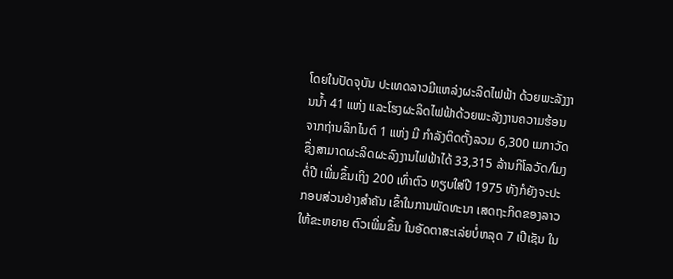ໂດຍໃນປັດຈຸບັນ ປະເທດລາວມີແຫລ່ງຜະລິດໄຟຟ້າ ດ້ວຍພະລັງງານນ້ຳ 41 ແຫ່ງ ແລະໂຮງຜະລິດໄຟຟ້າດ້ວຍພະລັງງານຄວາມຮ້ອນ ຈາກຖ່ານລິກໄນຕ໌ 1 ແຫ່ງ ມີ ກຳລັງຕິດຕັ້ງລວມ 6,300 ເມກາວັດ ຊຶ່ງສາມາດຜະລິດຜະລົງງານໄຟຟ້າໄດ້ 33,315 ລ້ານກິໂລວັດ/ໂມງ ຕໍ່ປີ ເພີ່ມຂຶ້ນເຖິງ 200 ເທົ່າຕົວ ທຽບໃສ່ປີ 1975 ທັງກໍຍັງຈະປະ ກອບສ່ວນຢ່າງສຳຄັນ ເຂົ້າໃນການພັດທະນາ ເສດຖະກິດຂອງລາວ ໃຫ້ຂະຫຍາຍ ຕົວເພີ່ມຂຶ້ນ ໃນອັດຕາສະເລ່ຍບໍ່ຫລຸດ 7 ເປີເຊັນ ໃນ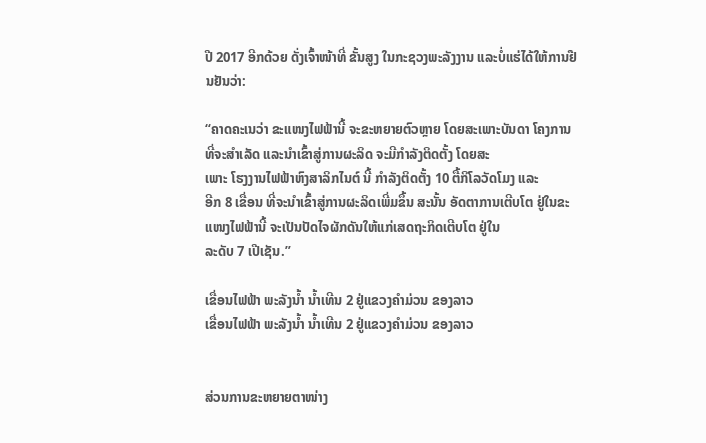ປີ 2017 ອີກດ້ວຍ ດັ່ງເຈົ້າໜ້າທີ່ ຂັ້ນສູງ ໃນກະຊວງພະລັງງານ ແລະບໍ່ແຮ່ໄດ້ໃຫ້ການຢືນຢັນວ່າ:

“ຄາດຄະເນວ່າ ຂະແໜງໄຟຟ້ານີ້ ຈະຂະຫຍາຍຕົວຫຼາຍ ໂດຍສະເພາະບັນດາ ໂຄງການ ທີ່ຈະສຳເລັດ ແລະນຳເຂົ້າສູ່ການຜະລິດ ຈະມີກຳລັງຕິດຕັ້ງ ໂດຍສະ
ເພາະ ໂຮງງານໄຟຟ້າຫົງສາລິກໄນຕ໌ ນີ້ ກຳລັງຕິດຕັ້ງ 10 ຕື້ກິໂລວັດໂມງ ແລະ
ອີກ 8 ເຂື່ອນ ທີ່ຈະນຳເຂົ້າສູ່ການຜະລິດເພີ່ມຂຶ້ນ ສະນັ້ນ ອັດຕາການເຕີບໂຕ ຢູ່ໃນຂະແໜງໄຟຟ້ານີ້ ຈະເປັນປັດໄຈຜັກດັນໃຫ້ແກ່ເສດຖະກິດເຕີບໂຕ ຢູ່ໃນ
ລະດັບ 7 ເປີເຊັນ.”

ເຂື່ອນໄຟຟ້າ ພະລັງນ້ຳ ນ້ຳເທີນ 2 ຢູ່ແຂວງຄຳມ່ວນ ຂອງລາວ
ເຂື່ອນໄຟຟ້າ ພະລັງນ້ຳ ນ້ຳເທີນ 2 ຢູ່ແຂວງຄຳມ່ວນ ຂອງລາວ


ສ່ວນການຂະຫຍາຍຕາໜ່າງ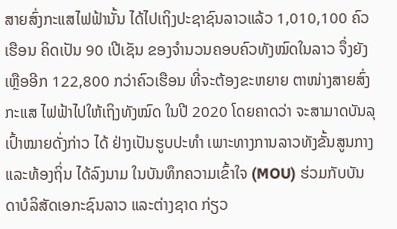ສາຍສົ່ງກະແສໄຟຟ້ານັ້ນ ໄດ້ໄປເຖິງປະຊາຊົນລາວແລ້ວ 1,010,100 ຄົວເຮືອນ ຄິດເປັນ 90 ເປີເຊັນ ຂອງຈຳນວນຄອບຄົວທັງໝົດໃນລາວ ຈຶ່ງຍັງເຫຼືອອີກ 122,800 ກວ່າຄົວເຮືອນ ທີ່ຈະຕ້ອງຂະຫຍາຍ ຕາໜ່າງສາຍສົ່ງກະແສ ໄຟຟ້າໄປໃຫ້ເຖິງທັງໝົດ ໃນປີ 2020 ໂດຍຄາດວ່າ ຈະສາມາດບັນລຸເປົ້າໝາຍດັ່ງກ່າວ ໄດ້ ຢ່າງເປັນຮູບປະທຳ ເພາະທາງການລາວທັງຂັ້ນສູນກາງ ແລະທ້ອງຖິ່ນ ໄດ້ລົງນາມ ໃນບັນທຶກຄວາມເຂົ້າໃຈ (MOU) ຮ່ວມກັບບັນດາບໍລິສັດເອກະຊົນລາວ ແລະຕ່າງຊາດ ກ່ຽວ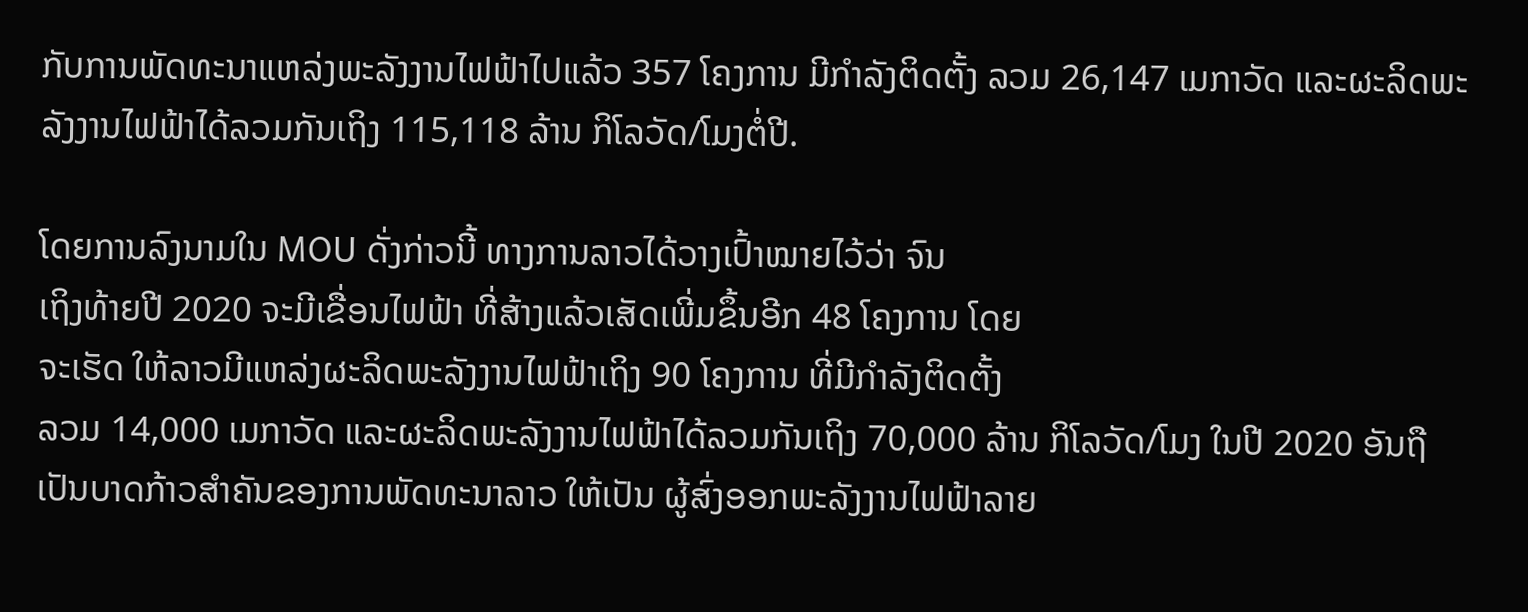ກັບການພັດທະນາແຫລ່ງພະລັງງານໄຟຟ້າໄປແລ້ວ 357 ໂຄງການ ມີກຳລັງຕິດຕັ້ງ ລວມ 26,147 ເມກາວັດ ແລະຜະລິດພະລັງງານໄຟຟ້າໄດ້ລວມກັນເຖິງ 115,118 ລ້ານ ກິໂລວັດ/ໂມງຕໍ່ປີ.

ໂດຍການລົງນາມໃນ MOU ດັ່ງກ່າວນີ້ ທາງການລາວໄດ້ວາງເປົ້າໝາຍໄວ້ວ່າ ຈົນ
ເຖິງທ້າຍປີ 2020 ຈະມີເຂື່ອນໄຟຟ້າ ທີ່ສ້າງແລ້ວເສັດເພີ່ມຂຶ້ນອີກ 48 ໂຄງການ ໂດຍ
ຈະເຮັດ ໃຫ້ລາວມີແຫລ່ງຜະລິດພະລັງງານໄຟຟ້າເຖິງ 90 ໂຄງການ ທີ່ມີກຳລັງຕິດຕັ້ງ
ລວມ 14,000 ເມກາວັດ ແລະຜະລິດພະລັງງານໄຟຟ້າໄດ້ລວມກັນເຖິງ 70,000 ລ້ານ ກິໂລວັດ/ໂມງ ໃນປີ 2020 ອັນຖືເປັນບາດກ້າວສຳຄັນຂອງການພັດທະນາລາວ ໃຫ້ເປັນ ຜູ້ສົ່ງອອກພະລັງງານໄຟຟ້າລາຍ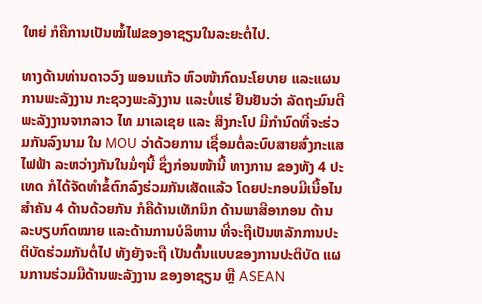ໃຫຍ່ ກໍຄືການເປັນໝໍ້ໄຟຂອງອາຊຽນໃນລະຍະຕໍ່ໄປ.

ທາງດ້ານທ່ານດາວວົງ ພອນແກ້ວ ຫົວໜ້າກົດນະໂຍບາຍ ແລະແຜນການພະລັງງານ ກະຊວງພະລັງງານ ແລະບໍ່ແຮ່ ຢືນຢັນວ່າ ລັດຖະມົນຕີພະລັງງານຈາກລາວ ໄທ ມາເລເຊຍ ແລະ ສິງກະໂປ ມີກຳນົດທີ່ຈະຮ່ວມກັນລົງນາມ ໃນ MOU ວ່າດ້ວຍການ ເຊື່ອມຕໍ່ລະບົບສາຍສົ່ງກະແສໄຟຟ້າ ລະຫວ່າງກັນໃນມໍ່ໆນີ້ ຊຶ່ງກ່ອນໜ້ານີ້ ທາງການ ຂອງທັງ 4 ປະເທດ ກໍໄດ້ຈັດທຳຂໍ້ຕົກລົງຮ່ວມກັນເສັດແລ້ວ ໂດຍປະກອບມີເນື້ອໄນ ສຳຄັນ 4 ດ້ານດ້ວຍກັນ ກໍຄືດ້ານເທັກນິກ ດ້ານພາສີອາກອນ ດ້ານລະບຽບກົດໝາຍ ແລະດ້ານການບໍລິຫານ ທີ່ຈະຖືເປັນຫລັກການປະຕິບັດຮ່ວມກັນຕໍ່ໄປ ທັງຍັງຈະຖື ເປັນຕົ້ນແບບຂອງການປະຕິບັດ ແຜນການຮ່ວມມືດ້ານພະລັງງານ ຂອງອາຊຽນ ຫຼື ASEAN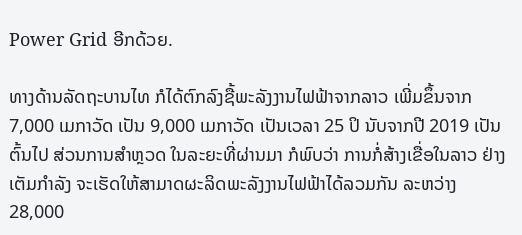Power Grid ອີກດ້ວຍ.

ທາງດ້ານລັດຖະບານໄທ ກໍໄດ້ຕົກລົງຊື້ພະລັງງານໄຟຟ້າຈາກລາວ ເພີ່ມຂຶ້ນຈາກ
7,000 ເມກາວັດ ເປັນ 9,000 ເມກາວັດ ເປັນເວລາ 25 ປິ ນັບຈາກປີ 2019 ເປັນ
ຕົ້ນໄປ ສ່ວນການສຳຫຼວດ ໃນລະຍະທີ່ຜ່ານມາ ກໍພົບວ່າ ການກໍ່ສ້າງເຂື່ອໃນລາວ ຢ່າງເຕັມກຳລັງ ຈະເຮັດໃຫ້ສາມາດຜະລິດພະລັງງານໄຟຟ້າໄດ້ລວມກັນ ລະຫວ່າງ 28,000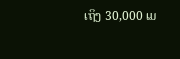ເຖິງ 30,000 ເມ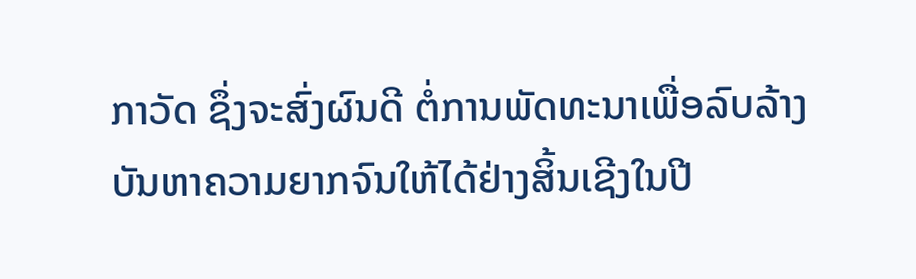ກາວັດ ຊຶ່ງຈະສົ່ງຜົນດີ ຕໍ່ການພັດທະນາເພື່ອລົບລ້າງ
ບັນຫາຄວາມຍາກຈົນໃຫ້ໄດ້ຢ່າງສິ້ນເຊີງໃນປີ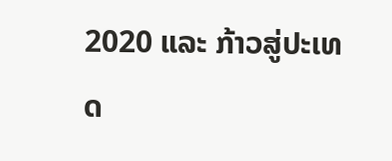2020 ແລະ ກ້າວສູ່ປະເທດ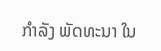ກຳລັງ ພັດທະນາ ໃນ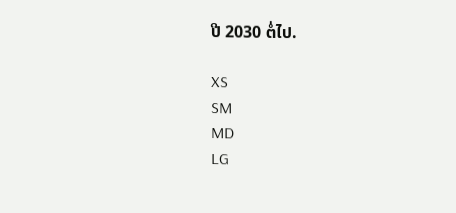ປີ 2030 ຕໍ່ໄປ.

XS
SM
MD
LG